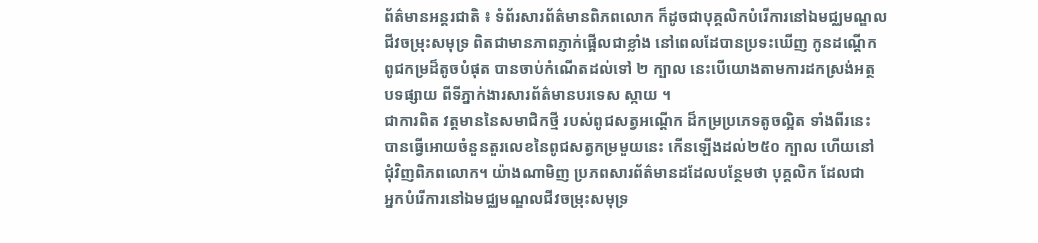ព័ត៌មានអន្តរជាតិ ៖ ទំព័រសារព័ត៌មានពិភពលោក ក៏ដូចជាបុគ្គលិកបំរើការនៅឯមជ្ឈមណ្ឌល
ជីវចម្រុះសមុទ្រ ពិតជាមានភាពភ្ញាក់ផ្អើលជាខ្លាំង នៅពេលដែបានប្រទះឃើញ កូនដណ្តើក
ពូជកម្រដ៏តូចបំផុត បានចាប់កំណើតដល់ទៅ ២ ក្បាល នេះបើយោងតាមការដកស្រង់អត្ថ
បទផ្សាយ ពីទីភ្នាក់ងារសារព័ត៌មានបរទេស ស្កាយ ។
ជាការពិត វត្តមាននៃសមាជិកថ្មី របស់ពូជសត្វអណ្តើក ដ៏កម្រប្រភេទតូចល្អិត ទាំងពីរនេះ
បានធ្វើអោយចំនួនតួរលេខនៃពូជសត្វកម្រមួយនេះ កើនឡើងដល់២៥០ ក្បាល ហើយនៅ
ជុំវិញពិភពលោក។ យ៉ាងណាមិញ ប្រភពសារព័ត៌មានដដែលបន្ថែមថា បុគ្គលិក ដែលជា
អ្នកបំរើការនៅឯមជ្ឈមណ្ឌលជីវចម្រុះសមុទ្រ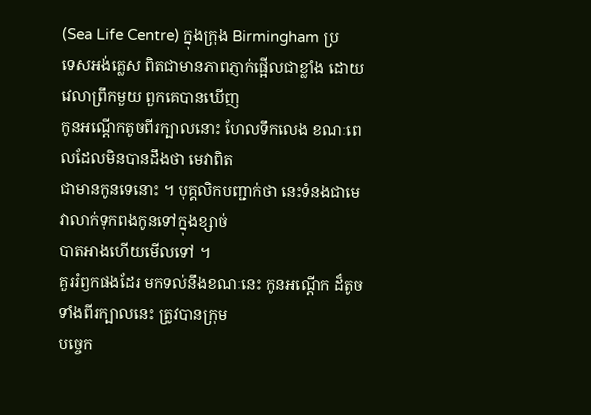(Sea Life Centre) ក្នុងក្រុង Birmingham ប្រ
ទេសអង់គ្លេស ពិតជាមានភាពភ្ញាក់ផ្អើលជាខ្លាំង ដោយវេលាព្រឹកមួយ ពួកគេបានឃើញ
កូនអណ្តើកតូចពីរក្បាលនោះ ហែលទឹកលេង ខណៈពេលដែលមិនបានដឹងថា មេវាពិត
ជាមានកូនទេនោះ ។ បុគ្គលិកបញ្ជាក់ថា នេះទំនងជាមេវាលាក់ទុកពងកូនទៅក្នុងខ្សាច់
បាតអាងហើយមើលទៅ ។
គួររំឭកផងដែរ មកទល់នឹងខណៈនេះ កូនអណើ្តក ដ៏តូចទាំងពីរក្បាលនេះ ត្រូវបានក្រុម
បច្ចេក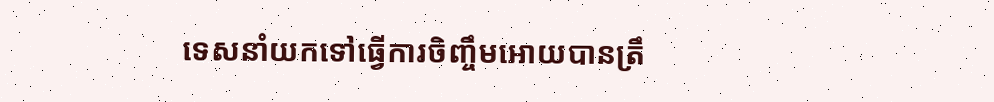ទេសនាំយកទៅធ្វើការចិញ្ចឹមអោយបានត្រឹ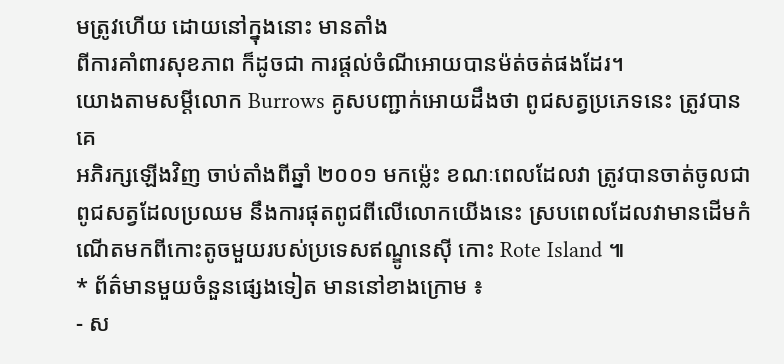មត្រូវហើយ ដោយនៅក្នុងនោះ មានតាំង
ពីការគាំពារសុខភាព ក៏ដូចជា ការផ្តល់ចំណីអោយបានម៉ត់ចត់ផងដែរ។
យោងតាមសម្តីលោក Burrows គូសបញ្ជាក់អោយដឹងថា ពូជសត្វប្រភេទនេះ ត្រូវបានគេ
អភិរក្សឡើងវិញ ចាប់តាំងពីឆ្នាំ ២០០១ មកម្ល៉េះ ខណៈពេលដែលវា ត្រូវបានចាត់ចូលជា
ពូជសត្វដែលប្រឈម នឹងការផុតពូជពីលើលោកយើងនេះ ស្របពេលដែលវាមានដើមកំ
ណើតមកពីកោះតូចមួយរបស់ប្រទេសឥណ្ឌូនេស៊ី កោះ Rote Island ៕
* ព័ត៌មានមួយចំនួនផ្សេងទៀត មាននៅខាងក្រោម ៖
- ស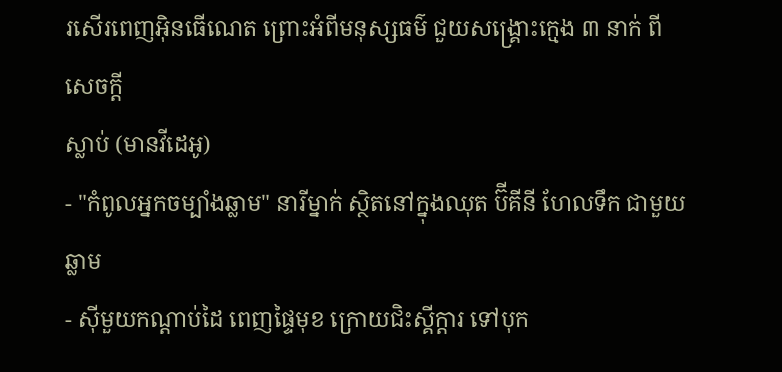រសើរពេញអ៊ិនធើណេត ព្រោះអំពីមនុស្សធម៌ ជួយសង្គ្រោះក្មេង ៣ នាក់ ពីសេចក្តី
ស្លាប់ (មានវីដេអូ)
- "កំពូលអ្នកចម្បាំងឆ្លាម" នារីម្នាក់ ស្ថិតនៅក្នុងឈុត ប៊ីគីនី ហែលទឹក ជាមួយឆ្លាម
- ស៊ីមួយកណ្តាប់ដៃ ពេញផ្ទៃមុខ ក្រោយជិះស្គីក្តារ ទៅបុក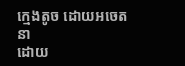ក្មេងតូច ដោយអចេតនា
ដោយ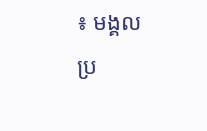៖ មង្គល
ប្រ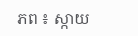ភព ៖ ស្កាយ